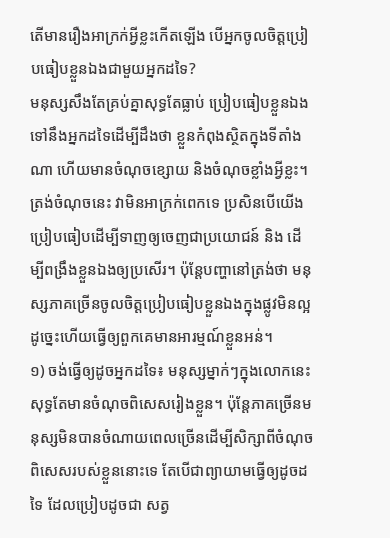តើមានរឿងអាក្រក់អ្វីខ្លះកើតឡើង បើអ្នកចូលចិត្តប្រៀបធៀបខ្លួនឯងជាមួយអ្នកដទៃ?
មនុស្សសឹងតែគ្រប់គ្នាសុទ្ធតែធ្លាប់ ប្រៀបធៀបខ្លួនឯងទៅនឹងអ្នកដទៃដើម្បីដឹងថា ខ្លួនកំពុងស្ថិតក្នុងទីតាំងណា ហើយមានចំណុចខ្សោយ និងចំណុចខ្លាំងអ្វីខ្លះ។ ត្រង់ចំណុចនេះ វាមិនអាក្រក់ពេកទេ ប្រសិនបើយើងប្រៀបធៀបដើម្បីទាញឲ្យចេញជាប្រយោជន៍ និង ដើម្បីពង្រឹងខ្លួនឯងឲ្យប្រសើរ។ ប៉ុន្តែបញ្ហានៅត្រង់ថា មនុស្សភាគច្រើនចូលចិត្តប្រៀបធៀបខ្លួនឯងក្នុងផ្លូវមិនល្អ ដូច្នេះហើយធ្វើឲ្យពួកគេមានអារម្មណ៍ខ្លួនអន់។
១) ចង់ធ្វើឲ្យដូចអ្នកដទៃ៖ មនុស្សម្នាក់ៗក្នុងលោកនេះ សុទ្ធតែមានចំណុចពិសេសរៀងខ្លួន។ ប៉ុន្តែភាគច្រើនមនុស្សមិនបានចំណាយពេលច្រើនដើម្បីសិក្សាពីចំណុចពិសេសរបស់ខ្លួននោះទេ តែបើជាព្យាយាមធ្វើឲ្យដូចដទៃ ដែលប្រៀបដូចជា សត្វ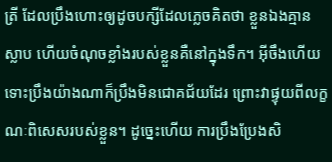ត្រី ដែលប្រឹងហោះឲ្យដូចបក្សីដែលភ្លេចគិតថា ខ្លួនឯងគ្មានស្លាប ហើយចំណុចខ្លាំងរបស់ខ្លួនគឺនៅក្នុងទឹក។ អ៊ីចឹងហើយទោះប្រឹងយ៉ាងណាក៏ប្រឹងមិនជោគជ័យដែរ ព្រោះវាផ្ទុយពីលក្ខណៈពិសេសរបស់ខ្លួន។ ដូច្នេះហើយ ការប្រឹងប្រែងសិ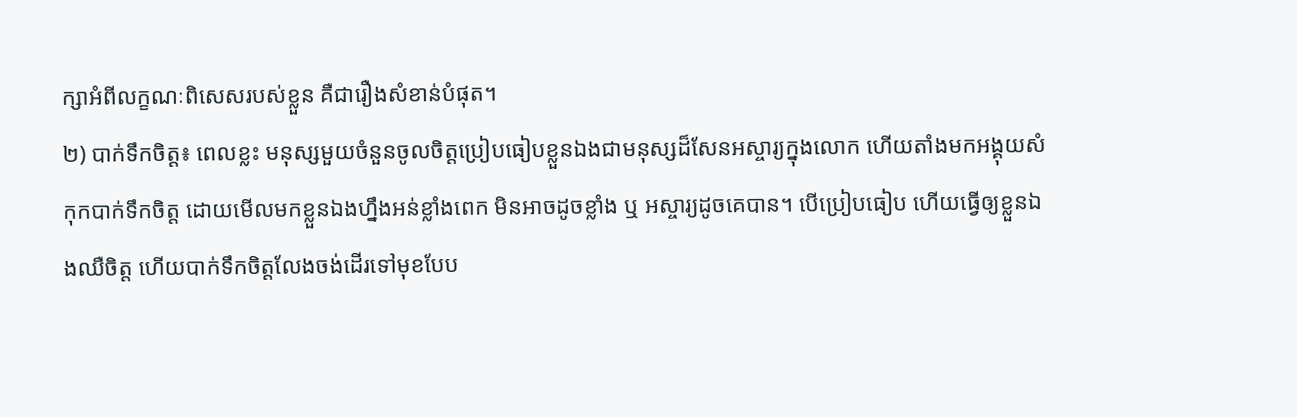ក្សាអំពីលក្ខណៈពិសេសរបស់ខ្លួន គឺជារឿងសំខាន់បំផុត។
២) បាក់ទឹកចិត្ត៖ ពេលខ្លះ មនុស្សមួយចំនួនចូលចិត្តប្រៀបធៀបខ្លួនឯងជាមនុស្សដ៏សែនអស្ចារ្យក្នុងលោក ហើយតាំងមកអង្គុយសំកុកបាក់ទឹកចិត្ត ដោយមើលមកខ្លួនឯងហ្នឹងអន់ខ្លាំងពេក មិនអាចដូចខ្លាំង ឬ អស្ចារ្យដូចគេបាន។ បើប្រៀបធៀប ហើយធ្វើឲ្យខ្លួនឯងឈឺចិត្ត ហើយបាក់ទឹកចិត្តលែងចង់ដើរទៅមុខបែប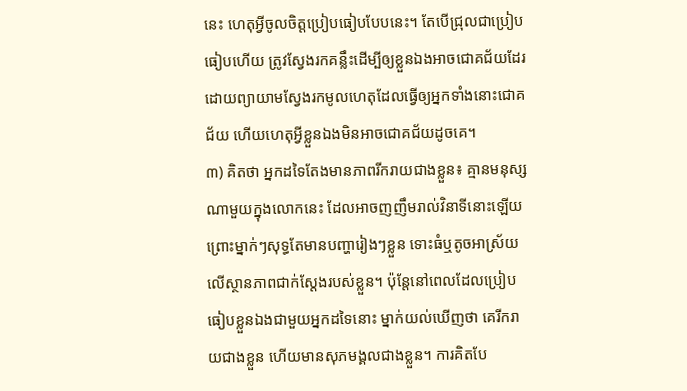នេះ ហេតុអ្វីចូលចិត្តប្រៀបធៀបបែបនេះ។ តែបើជ្រុលជាប្រៀបធៀបហើយ ត្រូវស្វែងរកគន្លឹះដើម្បីឲ្យខ្លួនឯងអាចជោគជ័យដែរ ដោយព្យាយាមស្វែងរកមូលហេតុដែលធ្វើឲ្យអ្នកទាំងនោះជោគជ័យ ហើយហេតុអ្វីខ្លួនឯងមិនអាចជោគជ័យដូចគេ។
៣) គិតថា អ្នកដទៃតែងមានភាពរីករាយជាងខ្លួន៖ គ្មានមនុស្សណាមួយក្នុងលោកនេះ ដែលអាចញញឹមរាល់វិនាទីនោះឡើយ ព្រោះម្នាក់ៗសុទ្ធតែមានបញ្ហារៀងៗខ្លួន ទោះធំឬតូចអាស្រ័យលើស្ថានភាពជាក់ស្ដែងរបស់ខ្លួន។ ប៉ុន្តែនៅពេលដែលប្រៀបធៀបខ្លួនឯងជាមួយអ្នកដទៃនោះ ម្នាក់យល់ឃើញថា គេរីករាយជាងខ្លួន ហើយមានសុភមង្គលជាងខ្លួន។ ការគិតបែ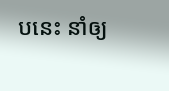បនេះ នាំឲ្យ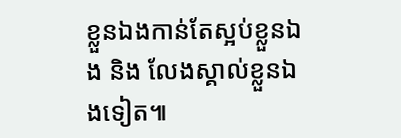ខ្លួនឯងកាន់តែស្អប់ខ្លួនឯង និង លែងស្គាល់ខ្លួនឯងទៀត៕